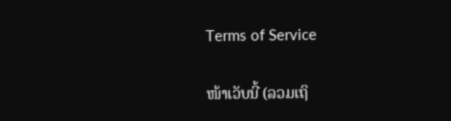Terms of Service

ໜ້າເວັບນີ້ (ລວມເຖິ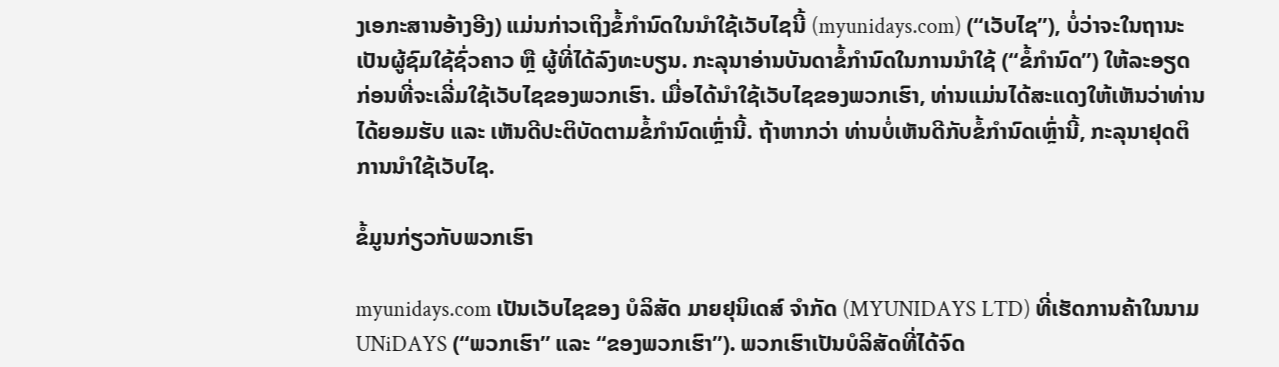ງເອກະສານອ້າງອີງ) ແມ່ນກ່າວເຖິງຂໍ້ກຳນົດໃນນໍາໃຊ້ເວັບໄຊນີ້ (myunidays.com) (“ເວັບໄຊ”), ບໍ່ວ່າຈະໃນຖານະເປັນຜູ້ຊົມໃຊ້ຊົ່ວຄາວ ຫຼື ຜູ້ທີ່ໄດ້ລົງທະບຽນ. ກະລຸນາອ່ານບັນດາຂໍ້ກຳນົດໃນການນໍາໃຊ້ (“ຂໍ້ກຳນົດ”) ໃຫ້ລະອຽດ ກ່ອນທີ່ຈະເລີ່ມໃຊ້ເວັບໄຊຂອງພວກເຮົາ. ເມື່ອໄດ້ນໍາໃຊ້ເວັບໄຊຂອງພວກເຮົາ, ທ່ານແມ່ນໄດ້ສະແດງໃຫ້ເຫັນວ່າທ່ານໄດ້ຍອມຮັບ ແລະ ເຫັນດີປະຕິບັດຕາມຂໍ້ກຳນົດເຫຼົ່ານີ້. ຖ້າຫາກວ່າ ທ່ານບໍ່ເຫັນດີກັບຂໍ້ກຳນົດເຫຼົ່ານີ້, ກະລຸນາຢຸດຕິການນຳໃຊ້ເວັບໄຊ.

ຂໍ້ມູນກ່ຽວກັບພວກເຮົາ

myunidays.com ເປັນເວັບໄຊຂອງ ບໍລິສັດ ມາຍຢຸນິເດສ໌ ຈໍາກັດ (MYUNIDAYS LTD) ທີ່ເຮັດການຄ້າໃນນາມ UNiDAYS (“ພວກເຮົາ” ແລະ “ຂອງພວກເຮົາ”). ພວກເຮົາເປັນບໍລິສັດທີ່ໄດ້ຈົດ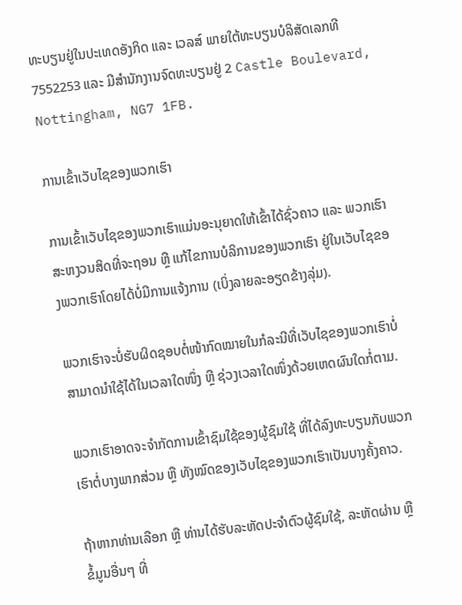ທະບຽນຢູ່ໃນປະເທດອັງກິດ ແລະ ເວລສ໌ ພາຍໃຕ້ທະບຽນບໍລິສັດເລກທີ 7552253 ແລະ ມີສຳນັກງານຈົດທະບຽນຢູ່ 2 Castle Boulevard, Nottingham, NG7 1FB.

ການເຂົ້າເວັບໄຊຂອງພວກເຮົາ

ການເຂົ້າເວັບໄຊຂອງພວກເຮົາແມ່ນອະນຸຍາດໃຫ້ເຂົ້າໄດ້ຊົ່ວຄາວ ແລະ ພວກເຮົາສະຫງວນສິດທີ່ຈະຖອນ ຫຼື ແກ້ໄຂການບໍລິການຂອງພວກເຮົາ ຢູ່ໃນເວັບໄຊຂອງພວກເຮົາໂດຍໄດ້ບໍ່ມີການແຈ້ງການ (ເບິ່ງລາຍລະອຽດຂ້າງລຸ່ມ).

ພວກເຮົາຈະບໍ່ຮັບຜິດຊອບຕໍ່ໜ້າກົດໝາຍໃນກໍລະນີທີ່ເວັບໄຊຂອງພວກເຮົາບໍ່ສາມາດນໍາໃຊ້ໄດ້ໃນເວລາໃດໜຶ່ງ ຫຼື ຊ່ວງເວລາໃດໜຶ່ງດ້ວຍເຫດຜົນໃດກໍ່ຕາມ.

ພວກເຮົາອາດຈະຈຳກັດການເຂົ້າຊົມໃຊ້ຂອງຜູ້ຊົມໃຊ້ ທີ່ໄດ້ລົງທະບຽນກັບພວກເຮົາຕໍ່ບາງພາກສ່ວນ ຫຼື ທັງໝົດຂອງເວັບໄຊຂອງພວກເຮົາເປັນບາງຄັ້ງຄາວ.

ຖ້າຫາກທ່ານເລືອກ ຫຼື ທ່ານໄດ້ຮັບລະຫັດປະຈຳຕົວຜູ້ຊົມໃຊ້, ລະຫັດຜ່ານ ຫຼື ຂໍ້ມູນອື່ນໆ ທີ່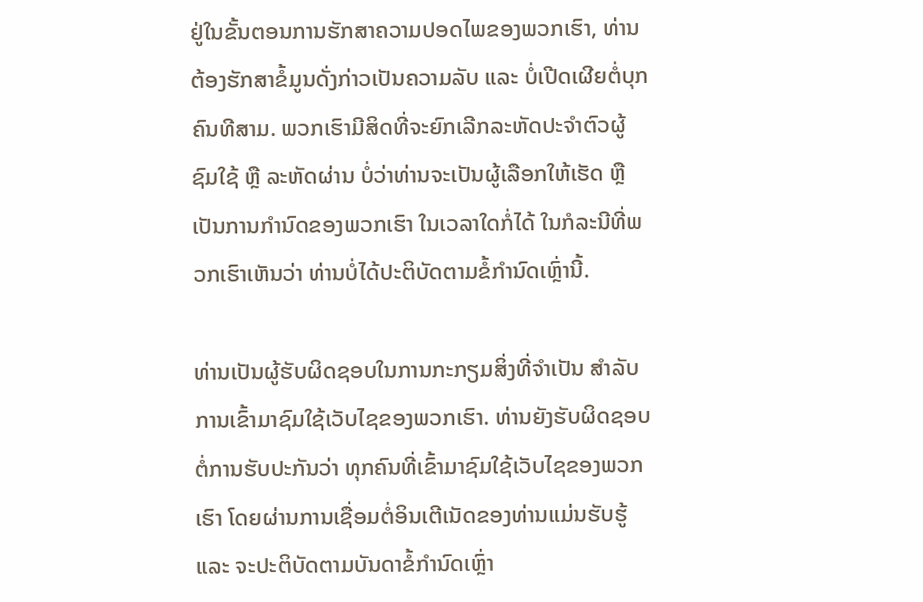ຢູ່ໃນຂັ້ນຕອນການຮັກສາຄວາມປອດໄພຂອງພວກເຮົາ, ທ່ານຕ້ອງຮັກສາຂໍ້ມູນດັ່ງກ່າວເປັນຄວາມລັບ ແລະ ບໍ່ເປີດເຜີຍຕໍ່ບຸກຄົນທີສາມ. ພວກເຮົາມີສິດທີ່ຈະຍົກເລີກລະຫັດປະຈຳຕົວຜູ້ຊົມໃຊ້ ຫຼື ລະຫັດຜ່ານ ບໍ່ວ່າທ່ານຈະເປັນຜູ້ເລືອກໃຫ້ເຮັດ ຫຼື ເປັນການກຳນົດຂອງພວກເຮົາ ໃນເວລາໃດກໍ່ໄດ້ ໃນກໍລະນີທີ່ພວກເຮົາເຫັນວ່າ ທ່ານບໍ່ໄດ້ປະຕິບັດຕາມຂໍ້ກຳນົດເຫຼົ່ານີ້.

ທ່ານເປັນຜູ້ຮັບຜິດຊອບໃນການກະກຽມສິ່ງທີ່ຈຳເປັນ ສຳລັບການເຂົ້າມາຊົມໃຊ້ເວັບໄຊຂອງພວກເຮົາ. ທ່ານຍັງຮັບຜິດຊອບຕໍ່ການຮັບປະກັນວ່າ ທຸກຄົນທີ່ເຂົ້າມາຊົມໃຊ້ເວັບໄຊຂອງພວກເຮົາ ໂດຍຜ່ານການເຊື່ອມຕໍ່ອິນເຕີເນັດຂອງທ່ານແມ່ນຮັບຮູ້ ແລະ ຈະປະຕິບັດຕາມບັນດາຂໍ້ກຳນົດເຫຼົ່າ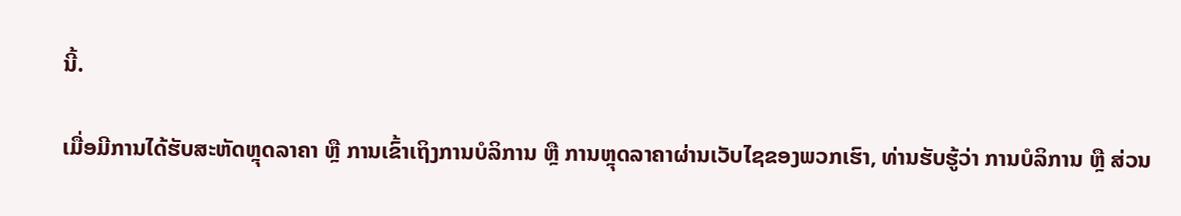ນີ້.

ເມື່ອມີການໄດ້ຮັບສະຫັດຫຼຸດລາຄາ ຫຼື ການເຂົ້າເຖິງການບໍລິການ ຫຼື ການຫຼຸດລາຄາຜ່ານເວັບໄຊຂອງພວກເຮົາ, ທ່ານຮັບຮູ້ວ່າ ການບໍລິການ ຫຼື ສ່ວນ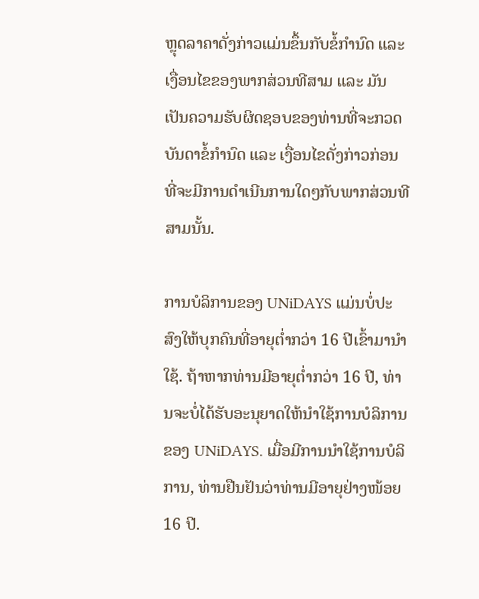ຫຼຸດລາຄາດັ່ງກ່າວແມ່ນຂຶ້ນກັບຂໍ້ກຳນົດ ແລະ ເງື່ອນໄຂຂອງພາກສ່ວນທີສາມ ແລະ ມັນເປັນຄວາມຮັບຜິດຊອບຂອງທ່ານທີ່ຈະກວດບັນດາຂໍ້ກຳນົດ ແລະ ເງື່ອນໄຂດັ່ງກ່າວກ່ອນທີ່ຈະມີການດຳເນີນການໃດໆກັບພາກສ່ວນທີສາມນັ້ນ.

ການບໍລິການຂອງ UNiDAYS ແມ່ນບໍ່ປະສົງໃຫ້ບຸກຄົນທີ່ອາຍຸຕໍ່າກວ່າ 16 ປີເຂົ້າມານໍາໃຊ້. ຖ້າຫາກທ່ານມີອາຍຸຕໍ່າກວ່າ 16 ປີ, ທ່ານຈະບໍ່ໄດ້ຮັບອະນຸຍາດໃຫ້ນໍາໃຊ້ການບໍລິການຂອງ UNiDAYS. ເມື່ອມີການນຳໃຊ້ການບໍລິການ, ທ່ານຢືນຢັນວ່າທ່ານມີອາຍຸຢ່າງໜ້ອຍ 16 ປີ.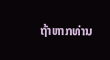ຖ້າຫາກທ່ານ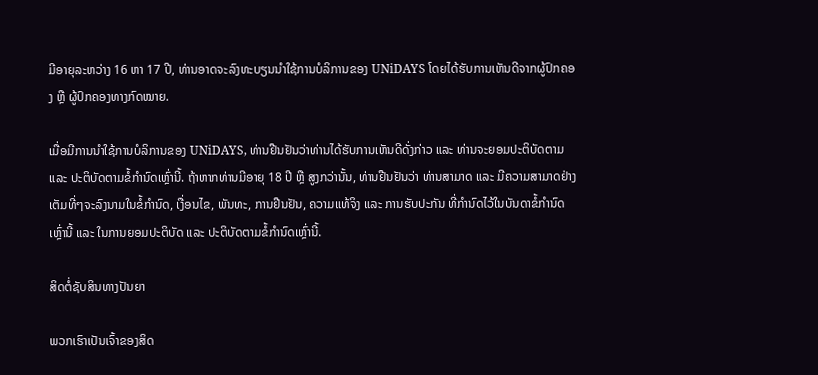ມີອາຍຸລະຫວ່າງ 16 ຫາ 17 ປີ, ທ່ານອາດຈະລົງທະບຽນນໍາໃຊ້ການບໍລິການຂອງ UNiDAYS ໂດຍໄດ້ຮັບການເຫັນດີຈາກຜູ້ປົກຄອງ ຫຼື ຜູ້ປົກຄອງທາງກົດໝາຍ.

ເມື່ອມີການນໍາໃຊ້ການບໍລິການຂອງ UNiDAYS, ທ່ານຢືນຢັນວ່າທ່ານໄດ້ຮັບການເຫັນດີດັ່ງກ່າວ ແລະ ທ່ານຈະຍອມປະຕິບັດຕາມ ແລະ ປະຕິບັດຕາມຂໍ້ກຳນົດເຫຼົ່ານີ້. ຖ້າຫາກທ່ານມີອາຍຸ 18 ປີ ຫຼື ສູງກວ່ານັ້ນ, ທ່ານຢືນຢັນວ່າ ທ່ານສາມາດ ແລະ ມີຄວາມສາມາດຢ່າງເຕັມທີ່ໆຈະລົງນາມໃນຂໍ້ກຳນົດ, ເງື່ອນໄຂ, ພັນທະ, ການຢືນຢັນ, ຄວາມແທ້ຈິງ ແລະ ການຮັບປະກັນ ທີ່ກຳນົດໄວ້ໃນບັນດາຂໍ້ກຳນົດເຫຼົ່ານີ້ ແລະ ໃນການຍອມປະຕິບັດ ແລະ ປະຕິບັດຕາມຂໍ້ກຳນົດເຫຼົ່ານີ້.

ສິດຕໍ່ຊັບສິນທາງປັນຍາ

ພວກເຮົາເປັນເຈົ້າຂອງສິດ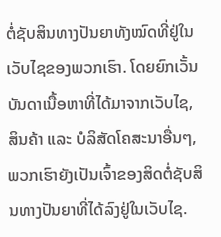ຕໍ່ຊັບສິນທາງປັນຍາທັງໝົດທີ່ຢູ່ໃນເວັບໄຊຂອງພວກເຮົາ. ໂດຍຍົກເວັ້ນບັນດາເນື້ອຫາທີ່ໄດ້ມາຈາກເວັບໄຊ, ສິນຄ້າ ແລະ ບໍລິສັດໂຄສະນາອື່ນໆ, ພວກເຮົາຍັງເປັນເຈົ້າຂອງສິດຕໍ່ຊັບສິນທາງປັນຍາທີ່ໄດ້ລົງຢູ່ໃນເວັບໄຊ.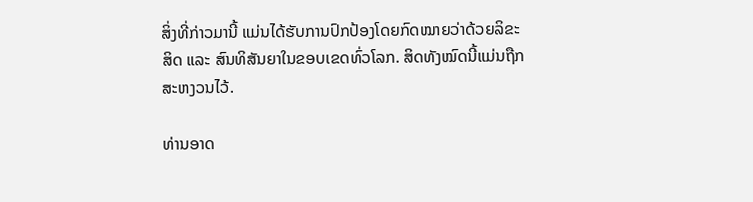ສິ່ງທີ່ກ່າວມານີ້ ແມ່ນໄດ້ຮັບການປົກປ້ອງໂດຍກົດໝາຍວ່າດ້ວຍລິຂະສິດ ແລະ ສົນທິສັນຍາໃນຂອບເຂດທົ່ວໂລກ. ສິດທັງໝົດນີ້ແມ່ນຖືກສະຫງວນໄວ້.

ທ່ານອາດ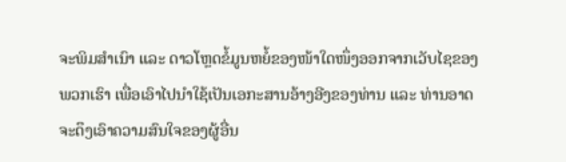ຈະພິມສຳເນົາ ແລະ ດາວໂຫຼດຂໍ້ມູນຫຍໍ້ຂອງໜ້າໃດໜຶ່ງອອກຈາກເວັບໄຊຂອງພວກເຮົາ ເພື່ອເອົາໄປນໍາໃຊ້ເປັນເອກະສານອ້າງອີງຂອງທ່ານ ແລະ ທ່ານອາດຈະດຶງເອົາຄວາມສົນໃຈຂອງຜູ້ອື່ນ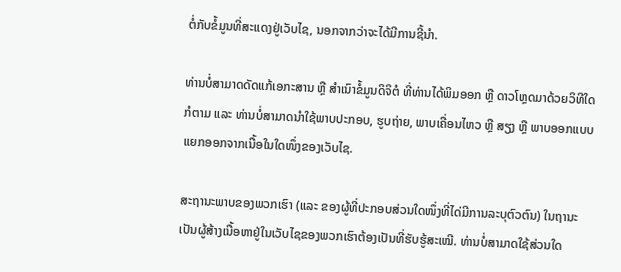ຕໍ່ກັບຂໍ້ມູນທີ່ສະແດງຢູ່ເວັບໄຊ, ນອກຈາກວ່າຈະໄດ້ມີການຊີ້ນຳ.

ທ່ານບໍ່ສາມາດດັດແກ້ເອກະສານ ຫຼື ສຳເນົາຂໍ້ມູນດິຈິຕໍ ທີ່ທ່ານໄດ້ພິມອອກ ຫຼື ດາວໂຫຼດມາດ້ວຍວິທີໃດກໍຕາມ ແລະ ທ່ານບໍ່ສາມາດນໍາໃຊ້ພາບປະກອບ, ຮູບຖ່າຍ, ພາບເຄື່ອນໄຫວ ຫຼື ສຽງ ຫຼື ພາບອອກແບບ ແຍກອອກຈາກເນື້ອໃນໃດໜຶ່ງຂອງເວັບໄຊ.

ສະຖານະພາບຂອງພວກເຮົາ (ແລະ ຂອງຜູ້ທີ່ປະກອບສ່ວນໃດໜຶ່ງທີ່ໄດ່ມີການລະບຸຕົວຕົນ) ໃນຖານະເປັນຜູ້ສ້າງເນື້ອຫາຢູ່ໃນເວັບໄຊຂອງພວກເຮົາຕ້ອງເປັນທີ່ຮັບຮູ້ສະເໝີ. ທ່ານບໍ່ສາມາດໃຊ້ສ່ວນໃດ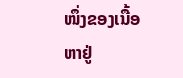ໜຶ່ງຂອງເນື້ອຫາຢູ່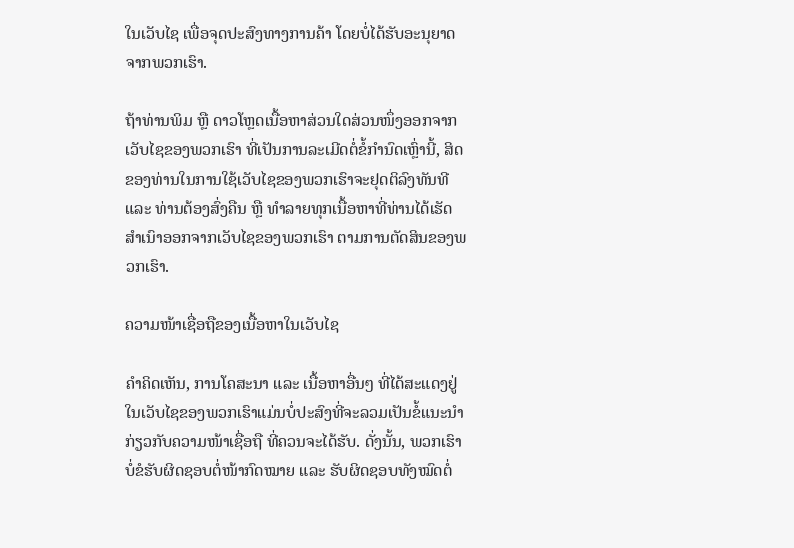ໃນເວັບໄຊ ເພື່ອຈຸດປະສົງທາງການຄ້າ ໂດຍບໍ່ໄດ້ຮັບອະນຸຍາດຈາກພວກເຮົາ.

ຖ້າທ່ານພິມ ຫຼື ດາວໂຫຼດເນື້ອຫາສ່ວນໃດສ່ວນໜຶ່ງອອກຈາກເວັບໄຊຂອງພວກເຮົາ ທີ່ເປັນການລະເມີດຕໍ່ຂໍ້ກຳນົດເຫຼົ່ານີ້, ສິດຂອງທ່ານໃນການໃຊ້ເວັບໄຊຂອງພວກເຮົາຈະຢຸດຕິລົງທັນທີ ແລະ ທ່ານຕ້ອງສົ່ງຄືນ ຫຼື ທຳລາຍທຸກເນື້ອຫາທີ່ທ່ານໄດ້ເຮັດສຳເນົາອອກຈາກເວັບໄຊຂອງພວກເຮົາ ຕາມການຕັດສິນຂອງພວກເຮົາ.

ຄວາມໜ້າເຊື່ອຖືຂອງເນື້ອຫາໃນເວັບໄຊ

ຄຳຄິດເຫັນ, ການໂຄສະນາ ແລະ ເນື້ອຫາອື່ນໆ ທີ່ໄດ້ສະແດງຢູ່ໃນເວັບໄຊຂອງພວກເຮົາແມ່ນບໍ່ປະສົງທີ່ຈະລວມເປັນຂໍ້ແນະນຳ ກ່ຽວກັບຄວາມໜ້າເຊື່ອຖື ທີ່ຄວນຈະໄດ້ຮັບ. ດັ່ງນັ້ນ, ພວກເຮົາບໍ່ຂໍຮັບຜິດຊອບຕໍ່ໜ້າກົດໝາຍ ແລະ ຮັບຜິດຊອບທັງໝົດຕໍ່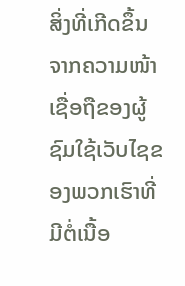ສິ່ງທີ່ເກີດຂຶ້ນຈາກຄວາມໜ້າເຊື່ອຖືຂອງຜູ້ຊົມໃຊ້ເວັບໄຊຂອງພວກເຮົາທີ່ມີຕໍ່ເນື້ອ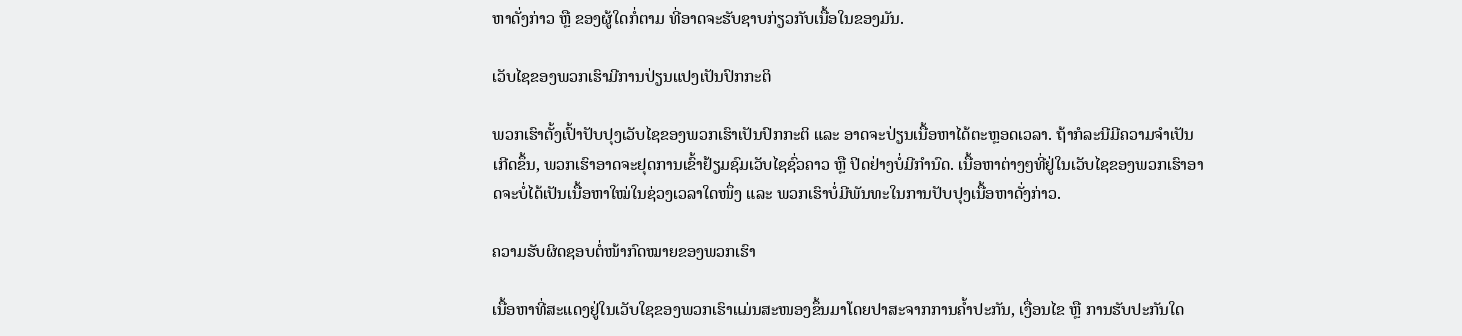ຫາດັ່ງກ່າວ ຫຼື ຂອງຜູ້ໃດກໍ່ຕາມ ທີ່ອາດຈະຮັບຊາບກ່ຽວກັບເນື້ອໃນຂອງມັນ.

ເວັບໄຊຂອງພວກເຮົາມີການປ່ຽນແປງເປັນປົກກະຕິ

ພວກເຮົາຕັ້ງເປົ້າປັບປຸງເວັບໄຊຂອງພວກເຮົາເປັນປົກກະຕິ ແລະ ອາດຈະປ່ຽນເນື້ອຫາໄດ້ຕະຫຼອດເວລາ. ຖ້າກໍລະນີມີຄວາມຈຳເປັນເກີດຂຶ້ນ, ພວກເຮົາອາດຈະຢຸດການເຂົ້າຢ້ຽມຊົມເວັບໄຊຊົ່ວຄາວ ຫຼື ປິດຢ່າງບໍ່ມີກຳນົດ. ເນື້ອຫາຕ່າງໆທີ່ຢູ່ໃນເວັບໄຊຂອງພວກເຮົາອາດຈະບໍ່ໄດ້ເປັນເນື້ອຫາໃໝ່ໃນຊ່ວງເວລາໃດໜຶ່ງ ແລະ ພວກເຮົາບໍ່ມີພັນທະໃນການປັບປຸງເນື້ອຫາດັ່ງກ່າວ.

ຄວາມຮັບຜິດຊອບຕໍ່ໜ້າກົດໝາຍຂອງພວກເຮົາ

ເນື້ອຫາທີ່ສະແດງຢູ່ໃນເວັບໃຊຂອງພວກເຮົາແມ່ນສະໜອງຂຶ້ນມາໂດຍປາສະຈາກການຄ້ຳປະກັນ, ເງື່ອນໄຂ ຫຼື ການຮັບປະກັນໃດ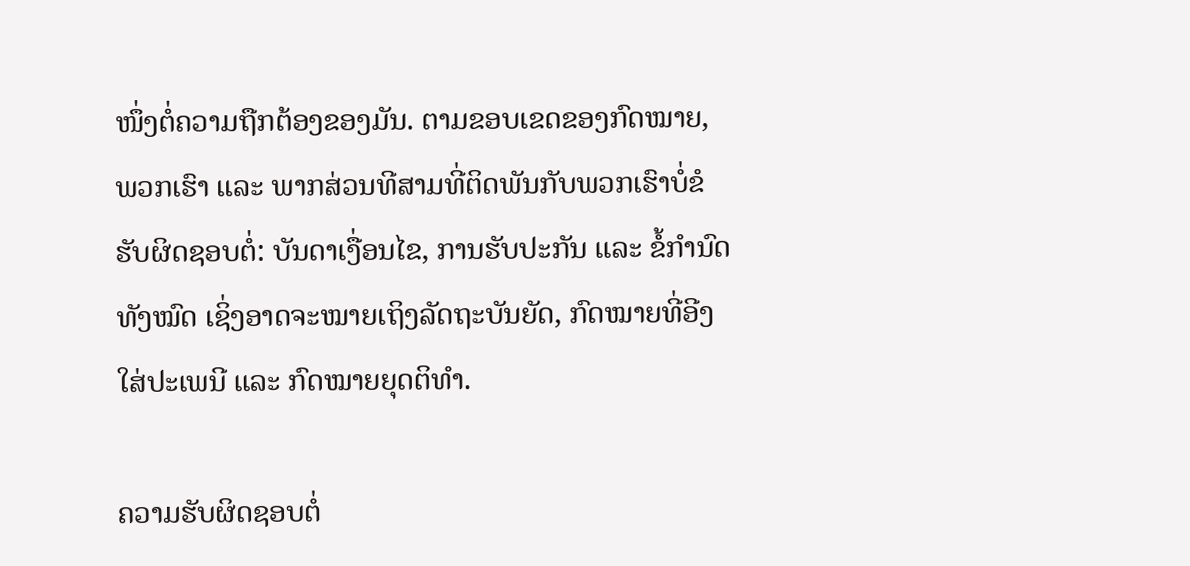ໜຶ່ງຕໍ່ຄວາມຖືກຕ້ອງຂອງມັນ. ຕາມຂອບເຂດຂອງກົດໝາຍ, ພວກເຮົາ ແລະ ພາກສ່ວນທີສາມທີ່ຕິດພັນກັບພວກເຮົາບໍ່ຂໍຮັບຜິດຊອບຕໍ່: ບັນດາເງື່ອນໄຂ, ການຮັບປະກັນ ແລະ ຂໍ້ກຳນົດທັງໝົດ ເຊິ່ງອາດຈະໝາຍເຖິງລັດຖະບັນຍັດ, ກົດໝາຍທີ່ອີງໃສ່ປະເພນີ ແລະ ກົດໝາຍຍຸດຕິທຳ.

ຄວາມຮັບຜິດຊອບຕໍ່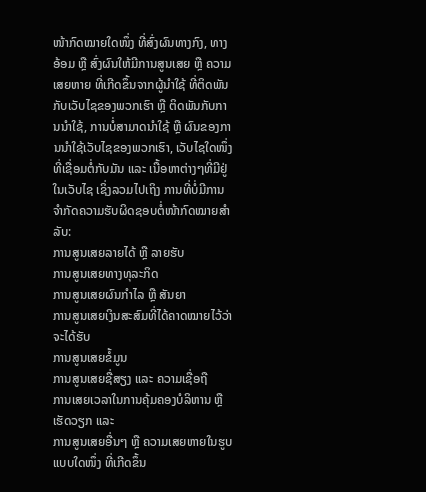ໜ້າກົດໝາຍໃດໜຶ່ງ ທີ່ສົ່ງຜົນທາງກົງ, ທາງອ້ອມ ຫຼື ສົ່ງຜົນໃຫ້ມີການສູນເສຍ ຫຼື ຄວາມເສຍຫາຍ ທີ່ເກີດຂຶ້ນຈາກຜູ້ນໍາໃຊ້ ທີ່ຕິດພັນກັບເວັບໄຊຂອງພວກເຮົາ ຫຼື ຕິດພັນກັບການນໍາໃຊ້, ການບໍ່ສາມາດນໍາໃຊ້ ຫຼື ຜົນຂອງການນໍາໃຊ້ເວັບໄຊຂອງພວກເຮົາ, ເວັບໄຊໃດໜຶ່ງທີ່ເຊື່ອມຕໍ່ກັບມັນ ແລະ ເນື້ອຫາຕ່າງໆທີ່ມີຢູ່ໃນເວັບໄຊ ເຊິ່ງລວມໄປເຖິງ ການທີ່ບໍ່ມີການຈຳກັດຄວາມຮັບຜິດຊອບຕໍ່ໜ້າກົດໝາຍສຳລັບ:
ການສູນເສຍລາຍໄດ້ ຫຼື ລາຍຮັບ
ການສູນເສຍທາງທຸລະກິດ
ການສູນເສຍຜົນກຳໄລ ຫຼື ສັນຍາ
ການສູນເສຍເງິນສະສົມທີ່ໄດ້ຄາດໝາຍໄວ້ວ່າຈະໄດ້ຮັບ
ການສູນເສຍຂໍ້ມູນ
ການສູນເສຍຊື່ສຽງ ແລະ ຄວາມເຊື່ອຖື
ການເສຍເວລາໃນການຄຸ້ມຄອງບໍລິຫານ ຫຼື ເຮັດວຽກ ແລະ
ການສູນເສຍອື່ນໆ ຫຼື ຄວາມເສຍຫາຍໃນຮູບແບບໃດໜຶ່ງ ທີ່ເກີດຂຶ້ນ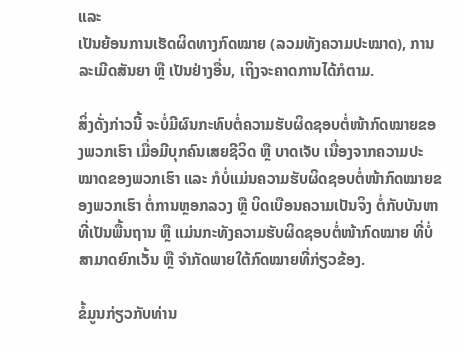ແລະ
ເປັນຍ້ອນການເຮັດຜິດທາງກົດໝາຍ (ລວມທັງຄວາມປະໝາດ), ການລະເມີດສັນຍາ ຫຼື ເປັນຢ່າງອື່ນ, ເຖິງຈະຄາດການໄດ້ກໍຕາມ.

ສິ່ງດັ່ງກ່າວນີ້ ຈະບໍ່ມີຜົນກະທົບຕໍ່ຄວາມຮັບຜິດຊອບຕໍ່ໜ້າກົດໝາຍຂອງພວກເຮົາ ເມື່ອມີບຸກຄົນເສຍຊີວິດ ຫຼື ບາດເຈັບ ເນື່ອງຈາກຄວາມປະໝາດຂອງພວກເຮົາ ແລະ ກໍບໍ່ແມ່ນຄວາມຮັບຜິດຊອບຕໍ່ໜ້າກົດໝາຍຂອງພວກເຮົາ ຕໍ່ການຫຼອກລວງ ຫຼື ບິດເບືອນຄວາມເປັນຈິງ ຕໍ່ກັບບັນຫາທີ່ເປັນພື້ນຖານ ຫຼື ແມ່ນກະທັງຄວາມຮັບຜິດຊອບຕໍ່ໜ້າກົດໝາຍ ທີ່ບໍ່ສາມາດຍົກເວັ້ນ ຫຼື ຈຳກັດພາຍໃຕ້ກົດໝາຍທີ່ກ່ຽວຂ້ອງ.

ຂໍ້ມູນກ່ຽວກັບທ່ານ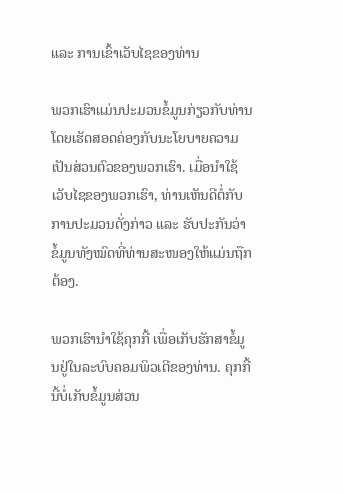ແລະ ການເຂົ້າເວັບໄຊຂອງທ່ານ

ພວກເຮົາແມ່ນປະມວນຂໍ້ມູນກ່ຽວກັບທ່ານ ໂດຍເຮັດສອດຄ່ອງກັບນະໂຍບາຍຄວາມເປັນສ່ວນຕົວຂອງພວກເຮົາ. ເມື່ອນໍາໃຊ້ເວັບໄຊຂອງພວກເຮົາ, ທ່ານເຫັນດີຕໍ່ກັບການປະມວນດັ່ງກ່າວ ແລະ ຮັບປະກັນວ່າ ຂໍ້ມູນທັງໝົດທີ່ທ່ານສະໜອງໃຫ້ແມ່ນຖືກຕ້ອງ.

ພວກເຮົານໍາໃຊ້ຄຸກກີ້ ເພື່ອເກັບຮັກສາຂໍ້ມູນຢູ່ໃນລະບົບຄອມພິວເຕີຂອງທ່ານ. ຄຸກກີ້ນີ້ບໍ່ເກັບຂໍ້ມູນສ່ວນ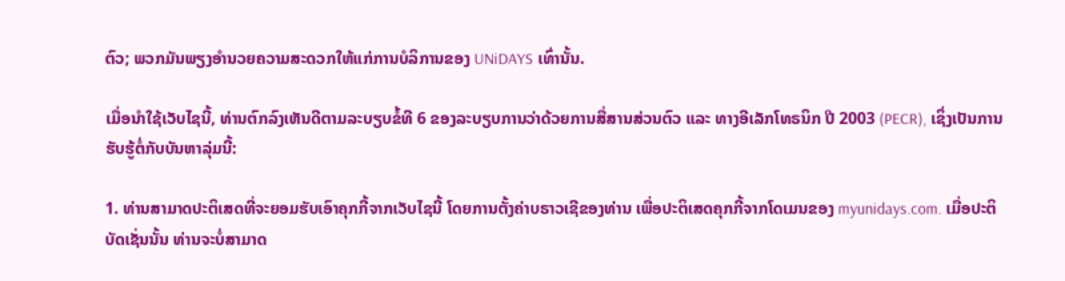ຕົວ; ພວກມັນພຽງອຳນວຍຄວາມສະດວກໃຫ້ແກ່ການບໍລິການຂອງ UNiDAYS ເທົ່ານັ້ນ.

ເມື່ອນໍາໃຊ້ເວັບໄຊນີ້, ທ່ານຕົກລົງເຫັນດີຕາມລະບຽບຂໍ້ທີ 6 ຂອງລະບຽບການວ່າດ້ວຍການສື່ສານສ່ວນຕົວ ແລະ ທາງອີເລັກໂທຣນິກ ປີ 2003 (PECR), ເຊິ່ງເປັນການຮັບຮູ້ຕໍ່ກັບບັນຫາລຸ່ມນີ້:

1. ທ່ານສາມາດປະຕິເສດທີ່ຈະຍອມຮັບເອົາຄຸກກີ້ຈາກເວັບໄຊນີ້ ໂດຍການຕັ້ງຄ່າບຣາວເຊີຂອງທ່ານ ເພື່ອປະຕິເສດຄຸກກີ້ຈາກໂດເມນຂອງ myunidays.com. ເມື່ອປະຕິບັດເຊັ່ນນັ້ນ ທ່ານຈະບໍ່ສາມາດ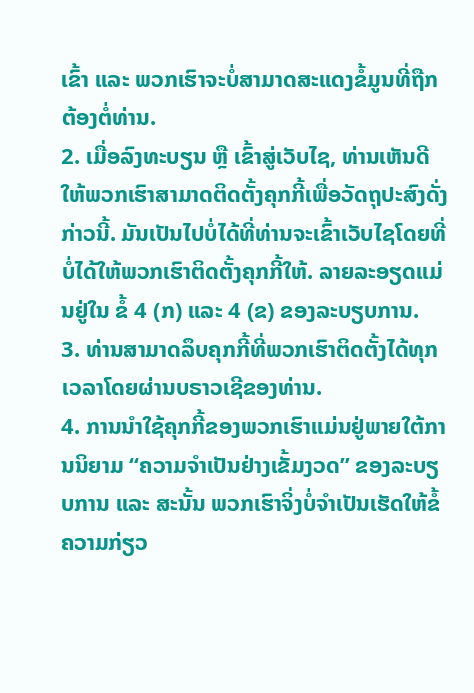ເຂົ້າ ແລະ ພວກເຮົາຈະບໍ່ສາມາດສະແດງຂໍ້ມູນທີ່ຖືກຕ້ອງຕໍ່ທ່ານ.
2. ເມື່ອລົງທະບຽນ ຫຼື ເຂົ້າສູ່ເວັບໄຊ, ທ່ານເຫັນດີໃຫ້ພວກເຮົາສາມາດຕິດຕັ້ງຄຸກກີ້ເພື່ອວັດຖຸປະສົງດັ່ງກ່າວນີ້. ມັນເປັນໄປບໍ່ໄດ້ທີ່ທ່ານຈະເຂົ້າເວັບໄຊໂດຍທີ່ບໍ່ໄດ້ໃຫ້ພວກເຮົາຕິດຕັ້ງຄຸກກີ້ໃຫ້. ລາຍລະອຽດແມ່ນຢູ່ໃນ ຂໍ້ 4 (ກ) ແລະ 4 (ຂ) ຂອງລະບຽບການ.
3. ທ່ານສາມາດລຶບຄຸກກີ້ທີ່ພວກເຮົາຕິດຕັ້ງໄດ້ທຸກເວລາໂດຍຜ່ານບຣາວເຊີຂອງທ່ານ.
4. ການນໍາໃຊ້ຄຸກກີ້ຂອງພວກເຮົາແມ່ນຢູ່ພາຍໃຕ້ການນິຍາມ “ຄວາມຈຳເປັນຢ່າງເຂັ້ມງວດ” ຂອງລະບຽບການ ແລະ ສະນັ້ນ ພວກເຮົາຈິ່ງບໍ່ຈຳເປັນເຮັດໃຫ້ຂໍ້ຄວາມກ່ຽວ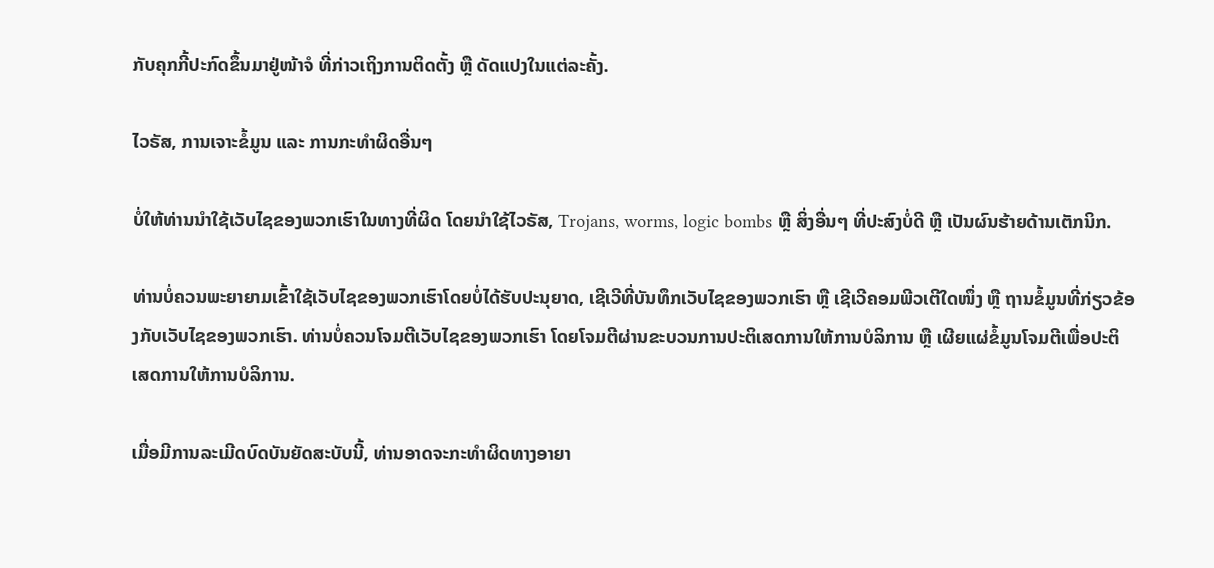ກັບຄຸກກີ້ປະກົດຂຶ້ນມາຢູ່ໜ້າຈໍ ທີ່ກ່າວເຖິງການຕິດຕັ້ງ ຫຼື ດັດແປງໃນແຕ່ລະຄັ້ງ.

ໄວຣັສ, ການເຈາະຂໍ້ມູນ ແລະ ການກະທຳຜິດອື່ນໆ

ບໍ່ໃຫ້ທ່ານນໍາໃຊ້ເວັບໄຊຂອງພວກເຮົາໃນທາງທີ່ຜິດ ໂດຍນໍາໃຊ້ໄວຣັສ, Trojans, worms, logic bombs ຫຼື ສິ່ງອື່ນໆ ທີ່ປະສົງບໍ່ດີ ຫຼື ເປັນຜົນຮ້າຍດ້ານເຕັກນິກ.

ທ່ານບໍ່ຄວນພະຍາຍາມເຂົ້າໃຊ້ເວັບໄຊຂອງພວກເຮົາໂດຍບໍ່ໄດ້ຮັບປະນຸຍາດ, ເຊີເວີທີ່ບັນທຶກເວັບໄຊຂອງພວກເຮົາ ຫຼື ເຊີເວີຄອມພີວເຕີໃດໜຶ່ງ ຫຼື ຖານຂໍ້ມູນທີ່ກ່ຽວຂ້ອງກັບເວັບໄຊຂອງພວກເຮົາ. ທ່ານບໍ່ຄວນໂຈມຕີເວັບໄຊຂອງພວກເຮົາ ໂດຍໂຈມຕີຜ່ານຂະບວນການປະຕິເສດການໃຫ້ການບໍລິການ ຫຼື ເຜີຍແຜ່ຂໍ້ມູນໂຈມຕີເພື່ອປະຕິເສດການໃຫ້ການບໍລິການ.

ເມື່ອມີການລະເມີດບົດບັນຍັດສະບັບນີ້, ທ່ານອາດຈະກະທຳຜິດທາງອາຍາ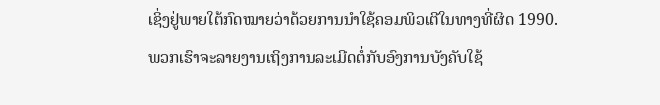ເຊິ່ງຢູ່ພາຍໃຕ້ກົດໝາຍວ່າດ້ວຍການນໍາໃຊ້ຄອມພິວເຕີໃນທາງທີ່ຜິດ 1990. ພວກເຮົາຈະລາຍງານເຖິງການລະເມີດຕໍ່ກັບອົງການບັງຄັບໃຊ້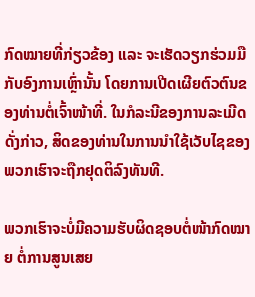ກົດໝາຍທີ່ກ່ຽວຂ້ອງ ແລະ ຈະເຮັດວຽກຮ່ວມມືກັບອົງການເຫຼົ່ານັ້ນ ໂດຍການເປີດເຜີຍຕົວຕົນຂອງທ່ານຕໍ່ເຈົ້າໜ້າທີ່. ໃນກໍລະນີຂອງການລະເມີດດັ່ງກ່າວ, ສິດຂອງທ່ານໃນການນໍາໃຊ້ເວັບໄຊຂອງພວກເຮົາຈະຖືກຢຸດຕິລົງທັນທີ.

ພວກເຮົາຈະບໍ່ມີຄວາມຮັບຜິດຊອບຕໍ່ໜ້າກົດໝາຍ ຕໍ່ການສູນເສຍ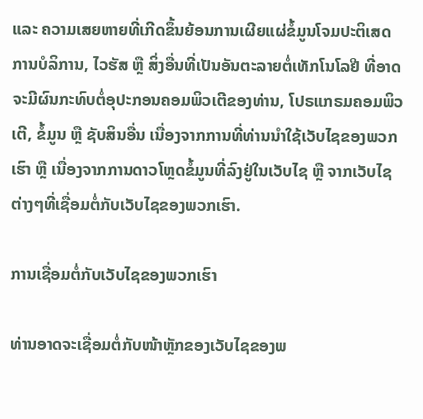ແລະ ຄວາມເສຍຫາຍທີ່ເກີດຂຶ້ນຍ້ອນການເຜີຍແຜ່ຂໍ້ມູນໂຈມປະຕິເສດການບໍລິການ, ໄວຮັສ ຫຼື ສິ່ງອື່ນທີ່ເປັນອັນຕະລາຍຕໍ່ເທັກໂນໂລຢີ ທີ່ອາດຈະມີຜົນກະທົບຕໍ່ອຸປະກອນຄອມພິວເຕີຂອງທ່ານ, ໂປຣແກຣມຄອມພິວເຕີ, ຂໍ້ມູນ ຫຼື ຊັບສິນອື່ນ ເນື່ອງຈາກການທີ່ທ່ານນໍາໃຊ້ເວັບໄຊຂອງພວກເຮົາ ຫຼື ເນື່ອງຈາກການດາວໂຫຼດຂໍ້ມູນທີ່ລົງຢູ່ໃນເວັບໄຊ ຫຼື ຈາກເວັບໄຊຕ່າງໆທີ່ເຊື່ອມຕໍ່ກັບເວັບໄຊຂອງພວກເຮົາ.

ການເຊື່ອມຕໍ່ກັບເວັບໄຊຂອງພວກເຮົາ

ທ່ານອາດຈະເຊື່ອມຕໍ່ກັບໜ້າຫຼັກຂອງເວັບໄຊຂອງພ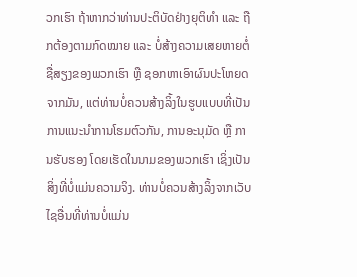ວກເຮົາ ຖ້າຫາກວ່າທ່ານປະຕິບັດຢ່າງຍຸຕິທຳ ແລະ ຖືກຕ້ອງຕາມກົດໝາຍ ແລະ ບໍ່ສ້າງຄວາມເສຍຫາຍຕໍ່ຊື່ສຽງຂອງພວກເຮົາ ຫຼື ຊອກຫາເອົາຜົນປະໂຫຍດຈາກມັນ, ແຕ່ທ່ານບໍ່ຄວນສ້າງລິ້ງໃນຮູບແບບທີ່ເປັນການແນະນໍາການໂຮມຕົວກັນ, ການອະນຸມັດ ຫຼື ການຮັບຮອງ ໂດຍເຮັດໃນນາມຂອງພວກເຮົາ ເຊິ່ງເປັນສິ່ງທີ່ບໍ່ແມ່ນຄວາມຈິງ. ທ່ານບໍ່ຄວນສ້າງລິ້ງຈາກເວັບໄຊອື່ນທີ່ທ່ານບໍ່ແມ່ນ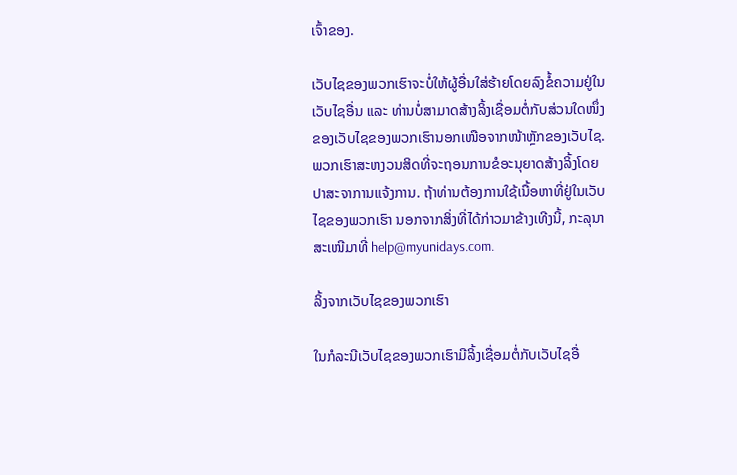ເຈົ້າຂອງ.

ເວັບໄຊຂອງພວກເຮົາຈະບໍ່ໃຫ້ຜູ້ອື່ນໃສ່ຮ້າຍໂດຍລົງຂໍ້ຄວາມຢູ່ໃນເວັບໄຊອື່ນ ແລະ ທ່ານບໍ່ສາມາດສ້າງລິ້ງເຊື່ອມຕໍ່ກັບສ່ວນໃດໜຶ່ງຂອງເວັບໄຊຂອງພວກເຮົານອກເໜືອຈາກໜ້າຫຼັກຂອງເວັບໄຊ. ພວກເຮົາສະຫງວນສິດທີ່ຈະຖອນການຂໍອະນຸຍາດສ້າງລິ້ງໂດຍປາສະຈາການແຈ້ງການ. ຖ້າທ່ານຕ້ອງການໃຊ້ເນື້ອຫາທີ່ຢູ່ໃນເວັບໄຊຂອງພວກເຮົາ ນອກຈາກສິ່ງທີ່ໄດ້ກ່າວມາຂ້າງເທີງນີ້, ກະລຸນາສະເໜີມາທີ່ help@myunidays.com.

ລິ້ງຈາກເວັບໄຊຂອງພວກເຮົາ

ໃນກໍລະນີເວັບໄຊຂອງພວກເຮົາມີລິ້ງເຊື່ອມຕໍ່ກັບເວັບໄຊອື່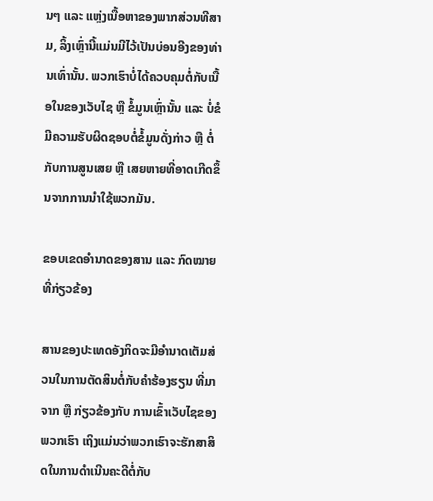ນໆ ແລະ ແຫຼ່ງເນື້ອຫາຂອງພາກສ່ວນທີສາມ, ລິ້ງເຫຼົ່ານີ້ແມ່ນມີໄວ້ເປັນບ່ອນອີງຂອງທ່ານເທົ່ານັ້ນ. ພວກເຮົາບໍ່ໄດ້ຄວບຄຸມຕໍ່ກັບເນື້ອໃນຂອງເວັບໄຊ ຫຼື ຂໍ້ມູນເຫຼົ່ານັ້ນ ແລະ ບໍ່ຂໍມີຄວາມຮັບຜິດຊອບຕໍ່ຂໍ້ມູນດັ່ງກ່າວ ຫຼື ຕໍ່ກັບການສູນເສຍ ຫຼື ເສຍຫາຍທີ່ອາດເກີດຂຶ້ນຈາກການນໍາໃຊ້ພວກມັນ.

ຂອບເຂດອຳນາດຂອງສານ ແລະ ກົດໝາຍທີ່ກ່ຽວຂ້ອງ

ສານຂອງປະເທດອັງກິດຈະມີອຳນາດເຕັມສ່ວນໃນການຕັດສິນຕໍ່ກັບຄຳຮ້ອງຮຽນ ທີ່ມາຈາກ ຫຼື ກ່ຽວຂ້ອງກັບ ການເຂົ້າເວັບໄຊຂອງພວກເຮົາ ເຖິງແມ່ນວ່າພວກເຮົາຈະຮັກສາສິດໃນການດຳເນີນຄະດີຕໍ່ກັບ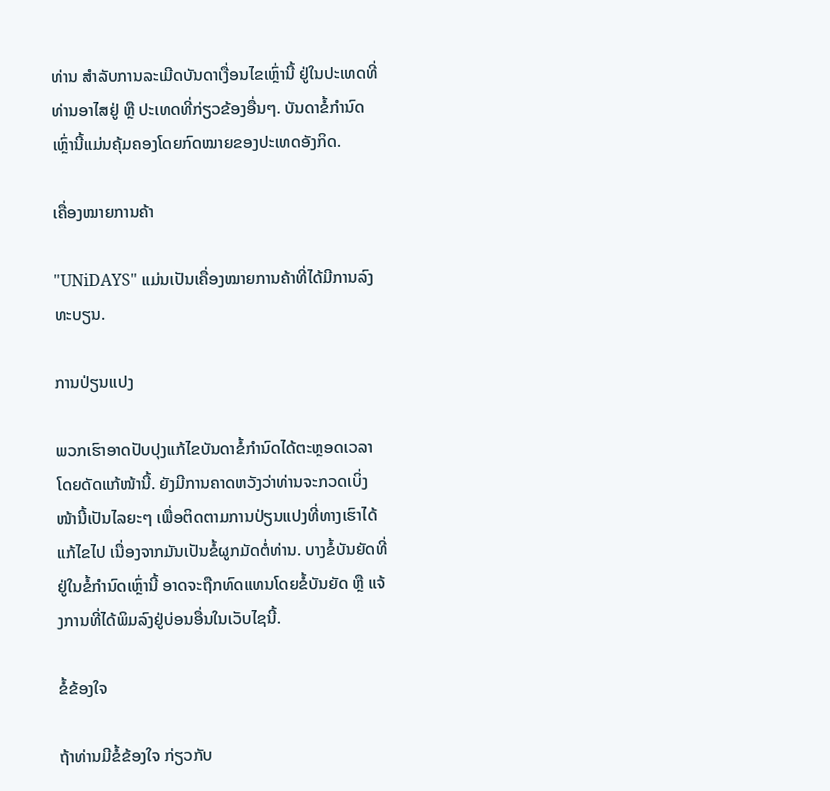ທ່ານ ສຳລັບການລະເມີດບັນດາເງື່ອນໄຂເຫຼົ່ານີ້ ຢູ່ໃນປະເທດທີ່ທ່ານອາໄສຢູ່ ຫຼື ປະເທດທີ່ກ່ຽວຂ້ອງອື່ນໆ. ບັນດາຂໍ້ກຳນົດເຫຼົ່ານີ້ແມ່ນຄຸ້ມຄອງໂດຍກົດໝາຍຂອງປະເທດອັງກິດ.

ເຄື່ອງໝາຍການຄ້າ

"UNiDAYS" ແມ່ນເປັນເຄື່ອງໝາຍການຄ້າທີ່ໄດ້ມີການລົງທະບຽນ.

ການປ່ຽນແປງ

ພວກເຮົາອາດປັບປຸງແກ້ໄຂບັນດາຂໍ້ກຳນົດໄດ້ຕະຫຼອດເວລາ ໂດຍດັດແກ້ໜ້ານີ້. ຍັງມີການຄາດຫວັງວ່າທ່ານຈະກວດເບິ່ງໜ້ານີ້ເປັນໄລຍະໆ ເພື່ອຕິດຕາມການປ່ຽນແປງທີ່ທາງເຮົາໄດ້ແກ້ໄຂໄປ ເນື່ອງຈາກມັນເປັນຂໍ້ຜູກມັດຕໍ່ທ່ານ. ບາງຂໍ້ບັນຍັດທີ່ຢູ່ໃນຂໍ້ກຳນົດເຫຼົ່ານີ້ ອາດຈະຖືກທົດແທນໂດຍຂໍ້ບັນຍັດ ຫຼື ແຈ້ງການທີ່ໄດ້ພິມລົງຢູ່ບ່ອນອື່ນໃນເວັບໄຊນີ້.

ຂໍ້ຂ້ອງໃຈ

ຖ້າທ່ານມີຂໍ້ຂ້ອງໃຈ ກ່ຽວກັບ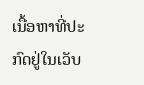ເນື້ອຫາທີ່ປະກົດຢູ່ໃນເວັບ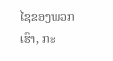ໄຊຂອງພວກເຮົາ, ກະ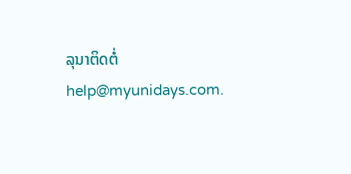ລຸນາຕິດຕໍ່ help@myunidays.com.